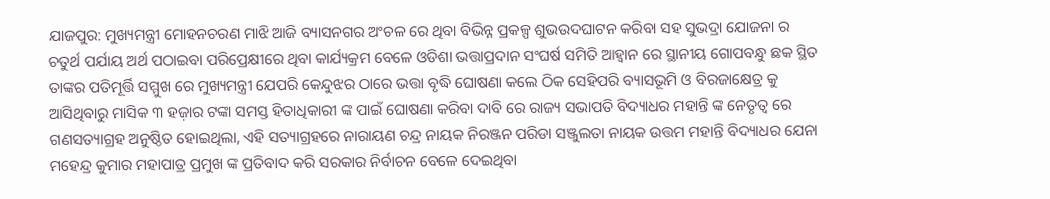ଯାଜପୁର: ମୁଖ୍ୟମନ୍ତ୍ରୀ ମୋହନଚରଣ ମାଝି ଆଜି ବ୍ୟାସନଗର ଅଂଚଳ ରେ ଥିବା ବିଭିନ୍ନ ପ୍ରକଳ୍ପ ଶୁଭଉଦଘାଟନ କରିବା ସହ ସୁଭଦ୍ରା ଯୋଜନା ର ଚତୁର୍ଥ ପର୍ଯାୟ ଅର୍ଥ ପଠାଇବା ପରିପ୍ରେକ୍ଷୀରେ ଥିବା କାର୍ଯ୍ୟକ୍ରମ ବେଳେ ଓଡିଶା ଭତ୍ତାପ୍ରଦାନ ସଂଘର୍ଷ ସମିତି ଆହ୍ୱାନ ରେ ସ୍ଥାନୀୟ ଗୋପବନ୍ଧୁ ଛକ ସ୍ଥିତ ତାଙ୍କର ପତିମୂର୍ତ୍ତି ସମ୍ମୁଖ ରେ ମୁଖ୍ୟମନ୍ତ୍ରୀ ଯେପରି କେନ୍ଦୁଝର ଠାରେ ଭତ୍ତା ବୃଦ୍ଧି ଘୋଷଣା କଲେ ଠିକ ସେହିପରି ବ୍ୟାସଭୂମି ଓ ବିରଜାକ୍ଷେତ୍ର କୁ ଆସିଥିବାରୁ ମାସିକ ୩ ହଜ଼ାର ଟଙ୍କା ସମସ୍ତ ହିତାଧିକାରୀ ଙ୍କ ପାଇଁ ଘୋଷଣା କରିବା ଦାବି ରେ ରାଜ୍ୟ ସଭାପତି ବିଦ୍ୟାଧର ମହାନ୍ତି ଙ୍କ ନେତୃତ୍ୱ ରେ ଗଣସତ୍ୟାଗ୍ରହ ଅନୁଷ୍ଠିତ ହୋଇଥିଲା, ଏହି ସତ୍ୟାଗ୍ରହରେ ନାରାୟଣ ଚନ୍ଦ୍ର ନାୟକ ନିରଞ୍ଜନ ପରିଡା ସଞ୍ଜୁଲତା ନାୟକ ଉତ୍ତମ ମହାନ୍ତି ବିଦ୍ୟାଧର ଯେନା ମହେନ୍ଦ୍ର କୁମାର ମହାପାତ୍ର ପ୍ରମୁଖ ଙ୍କ ପ୍ରତିବାଦ କରି ସରକାର ନିର୍ବାଚନ ବେଳେ ଦେଇଥିବା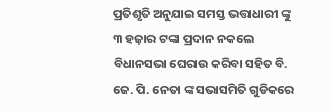ପ୍ରତିଶୃତି ଅନୁଯାଇ ସମସ୍ତ ଭତ୍ତାଧାରୀ ଙ୍କୁ ୩ ହଜ଼ାର ଟଙ୍କା ପ୍ରଦାନ ନକଲେ ବିଧାନସଭା ଘେରାଉ କରିବା ସହିତ ବି. ଜେ. ପି. ନେତା ଙ୍କ ସଭାସମିତି ଗୁଡିକରେ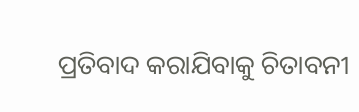ପ୍ରତିବାଦ କରାଯିବାକୁ ଚିତାବନୀ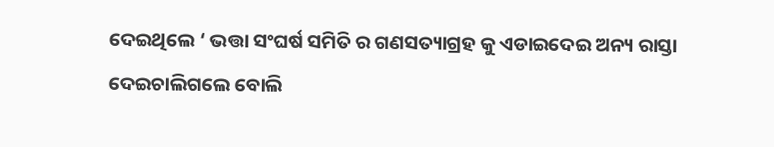ଦେଇଥିଲେ ‘ ଭତ୍ତା ସଂଘର୍ଷ ସମିତି ର ଗଣସତ୍ୟାଗ୍ରହ କୁ ଏଡାଇଦେଇ ଅନ୍ୟ ରାସ୍ତା ଦେଇଚାଲିଗଲେ ବୋଲି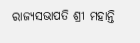ରାଜ୍ୟସଭାପତି ଶ୍ରୀ ମହାନ୍ତି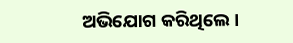ଅଭିଯୋଗ କରିଥିଲେ ।